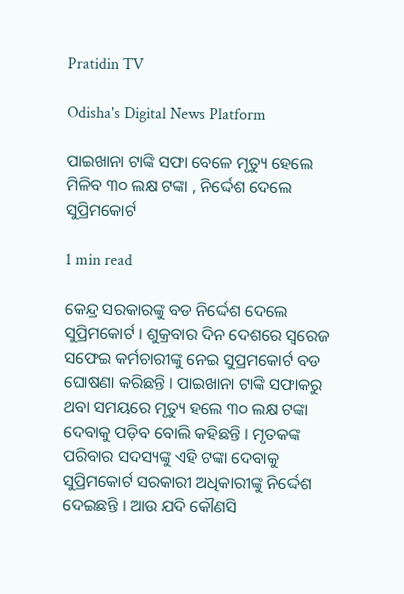Pratidin TV

Odisha's Digital News Platform

ପାଇଖାନା ଟାଙ୍କି ସଫା ବେଳେ ମୃତ୍ୟୁ ହେଲେ ମିଳିବ ୩୦ ଲକ୍ଷ ଟଙ୍କା , ନିର୍ଦ୍ଦେଶ ଦେଲେ ସୁପ୍ରିମକୋର୍ଟ

1 min read

କେନ୍ଦ୍ର ସରକାରଙ୍କୁ ବଡ ନିର୍ଦ୍ଦେଶ ଦେଲେ ସୁପ୍ରିମକୋର୍ଟ । ଶୁକ୍ରବାର ଦିନ ଦେଶରେ ସ୍ୱରେଜ ସଫେଇ କର୍ମଚାରୀଙ୍କୁ ନେଇ ସୁପ୍ରମକୋର୍ଟ ବଡ ଘୋଷଣା କରିଛନ୍ତି । ପାଇଖାନା ଟାଙ୍କି ସଫାକରୁ ଥବା ସମୟରେ ମୃତ୍ୟୁ ହଲେ ୩୦ ଲକ୍ଷ ଟଙ୍କା ଦେବାକୁ ପଡ଼ିବ ବୋଲି କହିଛନ୍ତି । ମୃତକଙ୍କ ପରିବାର ସଦସ୍ୟଙ୍କୁ ଏହି ଟଙ୍କା ଦେବାକୁ ସୁପ୍ରିମକୋର୍ଟ ସରକାରୀ ଅଧିକାରୀଙ୍କୁ ନିର୍ଦ୍ଦେଶ ଦେଇଛନ୍ତି । ଆଉ ଯଦି କୌଣସି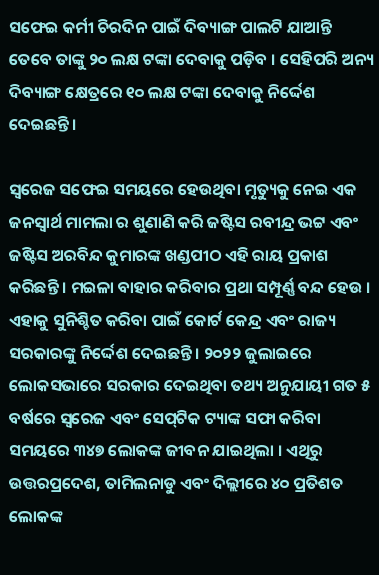ସଫେଇ କର୍ମୀ ଚିରଦିନ ପାଇଁ ଦିବ୍ୟାଙ୍ଗ ପାଲଟି ଯାଆନ୍ତି ତେବେ ତାଙ୍କୁ ୨୦ ଲକ୍ଷ ଟଙ୍କା ଦେବାକୁ ପଡ଼ିବ । ସେହିପରି ଅନ୍ୟ ଦିବ୍ୟାଙ୍ଗ କ୍ଷେତ୍ରରେ ୧୦ ଲକ୍ଷ ଟଙ୍କା ଦେବାକୁ ନିର୍ଦ୍ଦେଶ ଦେଇଛନ୍ତି ।

ସ୍ୱରେଜ ସଫେଇ ସମୟରେ ହେଉଥିବା ମୃତ୍ୟୁକୁ ନେଇ ଏକ ଜନସ୍ୱାର୍ଥ ମାମଲା ର ଶୁଣାଣି କରି ଜଷ୍ଟିସ ରବୀନ୍ଦ୍ର ଭଟ୍ଟ ଏବଂ ଜଷ୍ଟିସ ଅରବିନ୍ଦ କୁମାରଙ୍କ ଖଣ୍ଡପୀଠ ଏହି ରାୟ ପ୍ରକାଶ କରିଛନ୍ତି । ମଇଳା ବାହାର କରିବାର ପ୍ରଥା ସମ୍ପୂର୍ଣ୍ଣ ବନ୍ଦ ହେଉ । ଏହାକୁ ସୁନିଶ୍ଚିତ କରିବା ପାଇଁ କୋର୍ଟ କେନ୍ଦ୍ର ଏବଂ ରାଜ୍ୟ ସରକାରଙ୍କୁ ନିର୍ଦ୍ଦେଶ ଦେଇଛନ୍ତି । ୨୦୨୨ ଜୁଲାଇରେ ଲୋକସଭାରେ ସରକାର ଦେଇଥିବା ତଥ୍ୟ ଅନୁଯାୟୀ ଗତ ୫ ବର୍ଷରେ ସ୍ୱରେଜ ଏବଂ ସେପ୍‌ଟିକ ଟ୍ୟାଙ୍କ ସଫା କରିବା ସମୟରେ ୩୪୭ ଲୋକଙ୍କ ଜୀବନ ଯାଇଥିଲା । ଏଥିରୁ ଉତ୍ତରପ୍ରଦେଶ, ତାମିଲନାଡୁ ଏବଂ ଦିଲ୍ଲୀରେ ୪୦ ପ୍ରତିଶତ ଲୋକଙ୍କ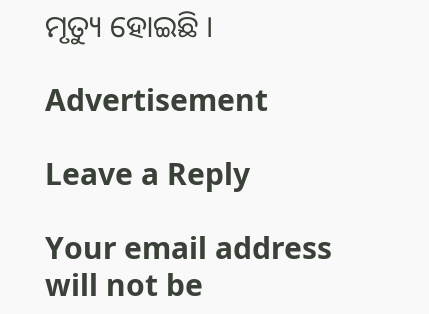ମୃତ୍ୟୁ ହୋଇଛି ।

Advertisement

Leave a Reply

Your email address will not be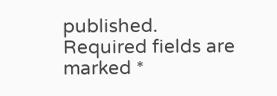published. Required fields are marked *